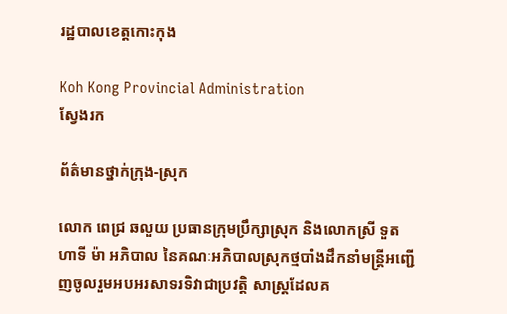រដ្ឋបាលខេត្តកោះកុង

Koh Kong Provincial Administration
ស្វែងរក

ព័ត៌មានថ្នាក់ក្រុង-ស្រុក

លោក ពេជ្រ ឆលួយ ប្រធានក្រុមប្រឹក្សាស្រុក និងលោកស្រី ទួត ហាទី ម៉ា អភិបាល នៃគណៈអភិបាលស្រុកថ្មបាំងដឹកនាំមន្រ្តីអញ្ជើញចូលរួមអបអរសាទរទិវាជាប្រវត្តិ សាស្ត្រដែលគ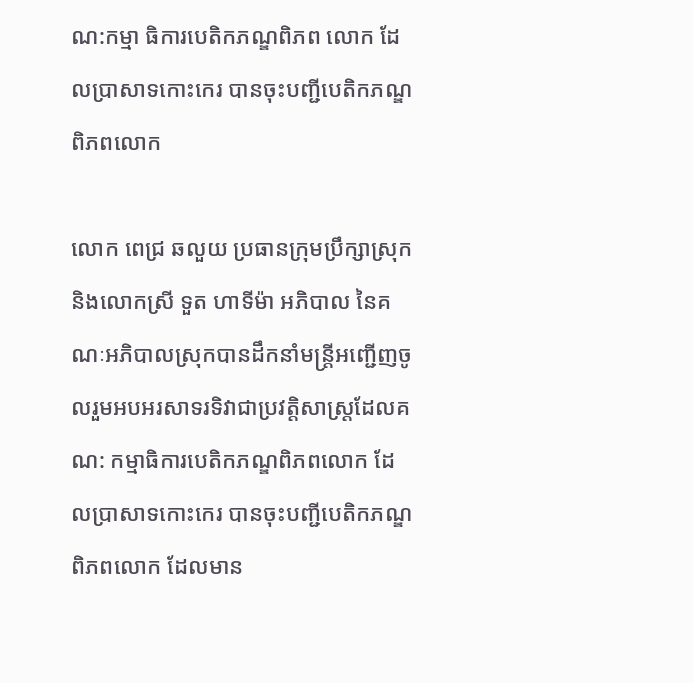ណ:កម្មា ធិការបេតិកភណ្ឌពិភព លោក ដែលប្រាសាទកោះកេរ បានចុះបញ្ជីបេតិកភណ្ឌពិភពលោក

លោក ពេជ្រ ឆលួយ ប្រធានក្រុមប្រឹក្សាស្រុក និងលោកស្រី ទួត ហាទីម៉ា អភិបាល នៃគណៈអភិបាលស្រុកបានដឹកនាំមន្រ្តីអញ្ជើញចូលរួមអបអរសាទរទិវាជាប្រវត្តិសាស្ត្រដែលគណ: កម្មាធិការបេតិកភណ្ឌពិភពលោក ដែលប្រាសាទកោះកេរ បានចុះបញ្ជីបេតិកភណ្ឌពិភពលោក ដែលមាន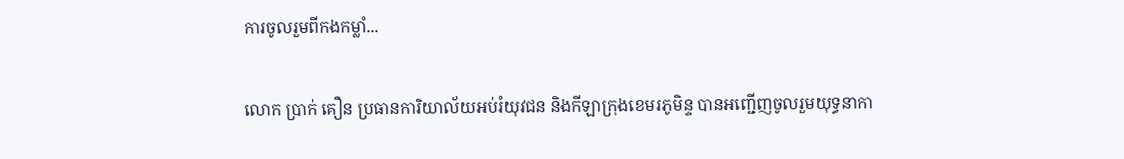ការចូលរួមពីកងកម្លាំ...

លោក ប្រាក់ គឿន ប្រធានការិយាល័យអប់រំយុវជន និងកីឡាក្រុងខេមរភូមិន្ទ បានអញ្ជើញចូលរួមយុទ្ធនាកា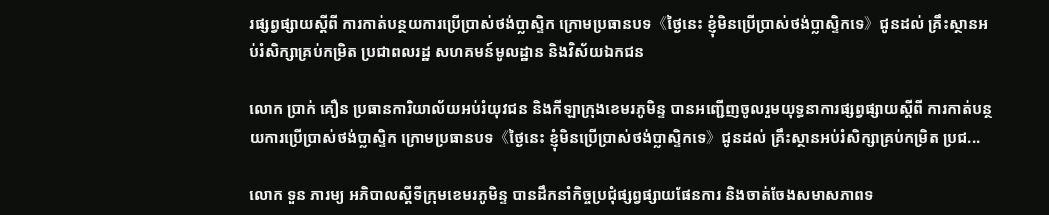រផ្សព្វផ្សាយស្តីពី ការកាត់បន្ថយការប្រើប្រាស់ថង់ប្លាស្ទិក ក្រោមប្រធានបទ《ថ្ងៃនេះ ខ្ញុំមិនប្រើប្រាស់ថង់ប្លាស្ទិកទេ》ជូនដល់ គ្រឹះស្ថានអប់រំសិក្សាគ្រប់កម្រិត ប្រជាពលរដ្ឋ សហគមន៍មូលដ្ឋាន និងវិស័យឯកជន

លោក ប្រាក់ គឿន ប្រធានការិយាល័យអប់រំយុវជន និងកីឡាក្រុងខេមរភូមិន្ទ បានអញ្ជើញចូលរួមយុទ្ធនាការផ្សព្វផ្សាយស្តីពី ការកាត់បន្ថយការប្រើប្រាស់ថង់ប្លាស្ទិក ក្រោមប្រធានបទ《ថ្ងៃនេះ ខ្ញុំមិនប្រើប្រាស់ថង់ប្លាស្ទិកទេ》ជូនដល់ គ្រឹះស្ថានអប់រំសិក្សាគ្រប់កម្រិត ប្រជ...

លោក ទួន ភារម្យ អភិបាលស្ដីទីក្រុមខេមរភូមិន្ទ បានដឹកនាំកិច្ចប្រជុំផ្សព្វផ្សាយផែនការ និងចាត់ចែងសមាសភាពទ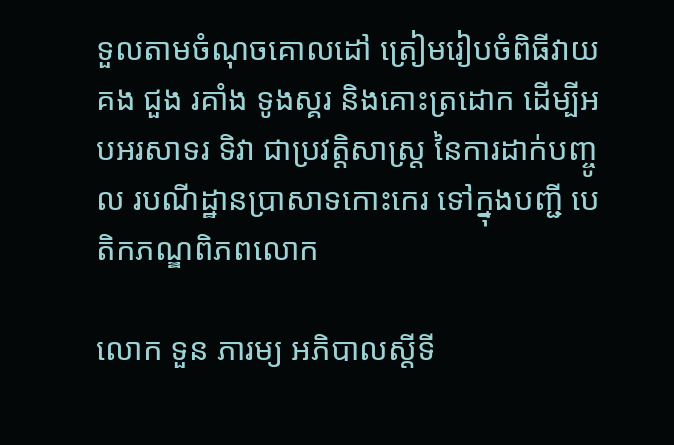ទួលតាមចំណុចគោលដៅ ត្រៀមរៀបចំពិធីវាយគង ជួង រគាំង ទូងស្គរ និងគោះត្រដោក ដើម្បីអបអរសាទរ ទិវា ជាប្រវត្តិសាស្ត្រ នៃការដាក់បញ្ចូល របណីដ្ឋានប្រាសាទកោះកេរ ទៅក្នុងបញ្ជី បេតិកភណ្ឌពិភពលោក

លោក ទួន ភារម្យ អភិបាលស្ដីទី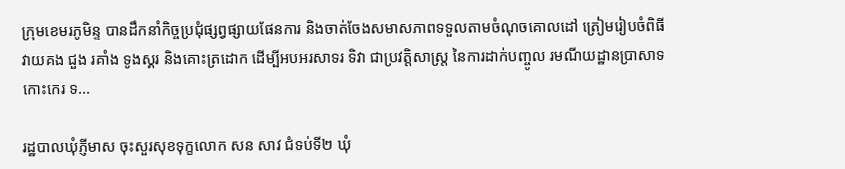ក្រុមខេមរភូមិន្ទ បានដឹកនាំកិច្ចប្រជុំផ្សព្វផ្សាយផែនការ និងចាត់ចែងសមាសភាពទទួលតាមចំណុចគោលដៅ ត្រៀមរៀបចំពិធីវាយគង ជួង រគាំង ទូងស្គរ និងគោះត្រដោក ដើម្បីអបអរសាទរ ទិវា ជាប្រវត្តិសាស្ត្រ នៃការដាក់បញ្ចូល រមណីយដ្ឋានប្រាសាទកោះកេរ ទ...

រដ្ឋបាលឃុំភ្ញីមាស ចុះសួរសុខទុក្ខលោក សន សាវ ជំទប់ទី២ ឃុំ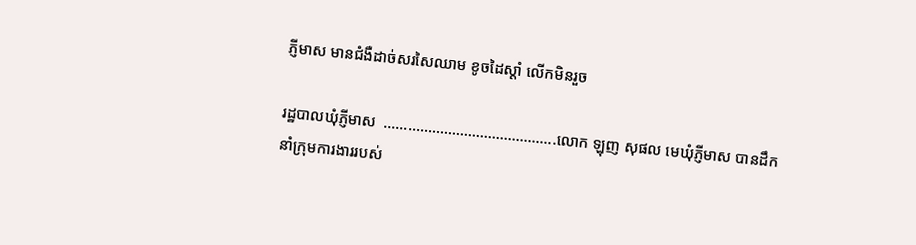ភ្ញីមាស មានជំងឺដាច់សរសៃឈាម ខូចដៃស្តាំ លើកមិនរួច

រដ្ឋបាលឃុំភ្ញីមាស  …………………………………….លោក ឡុញ សុផល មេឃុំភ្ញីមាស បានដឹកនាំក្រុមការងាររបស់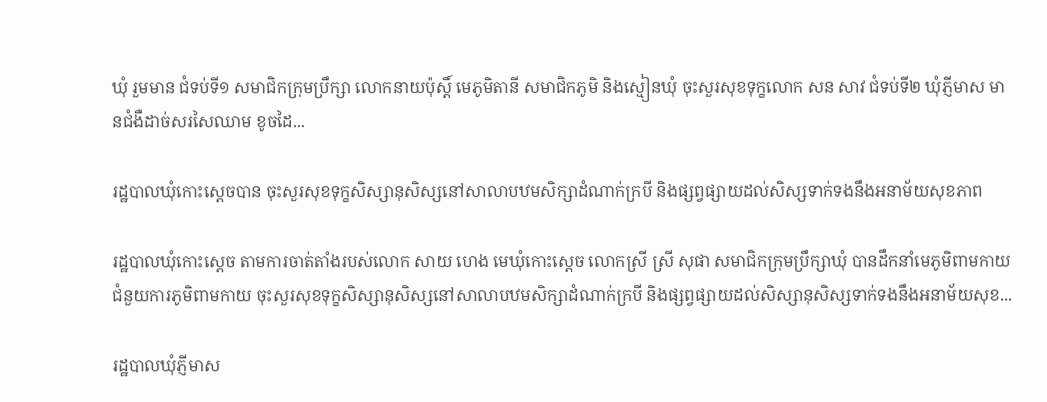ឃុំ រួមមាន ជំទប់ទី១ សមាជិកក្រុមប្រឹក្សា លោកនាយប៉ុស្តិ៍ មេភូមិតានី សមាជិកភូមិ និងស្មៀនឃុំ ចុះសួរសុខទុក្ខលោក សន សាវ ជំទប់ទី២ ឃុំភ្ញីមាស មានជំងឺដាច់សរសៃឈាម ខូចដៃ...

រដ្ឋបាលឃុំកោះស្ដេចបាន ចុះសួរសុខទុក្ខសិស្សានុសិស្សនៅសាលាបឋមសិក្សាដំណាក់ក្របី និងផ្សព្វផ្សាយដល់សិស្សទាក់ទងនឹងអនាម័យសុខភាព

រដ្ឋបាលឃុំកោះស្ដេច តាមការចាត់តាំងរបស់លោក សាយ ហេង មេឃុំកោះស្ដេច លោកស្រី ស្រី សុផា សមាជិកក្រុមប្រឹក្សាឃុំ បានដឹកនាំមេភូមិពាមកាយ ជំនួយការភូមិពាមកាយ ចុះសួរសុខទុក្ខសិស្សានុសិស្សនៅសាលាបឋមសិក្សាដំណាក់ក្របី និងផ្សព្វផ្សាយដល់សិស្សានុសិស្សទាក់ទងនឹងអនាម័យសុខ...

រដ្ឋបាលឃុំភ្ញីមាស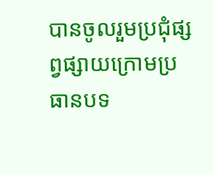បានចូលរួមប្រជុំផ្សព្វផ្សាយក្រោមប្រធានបទ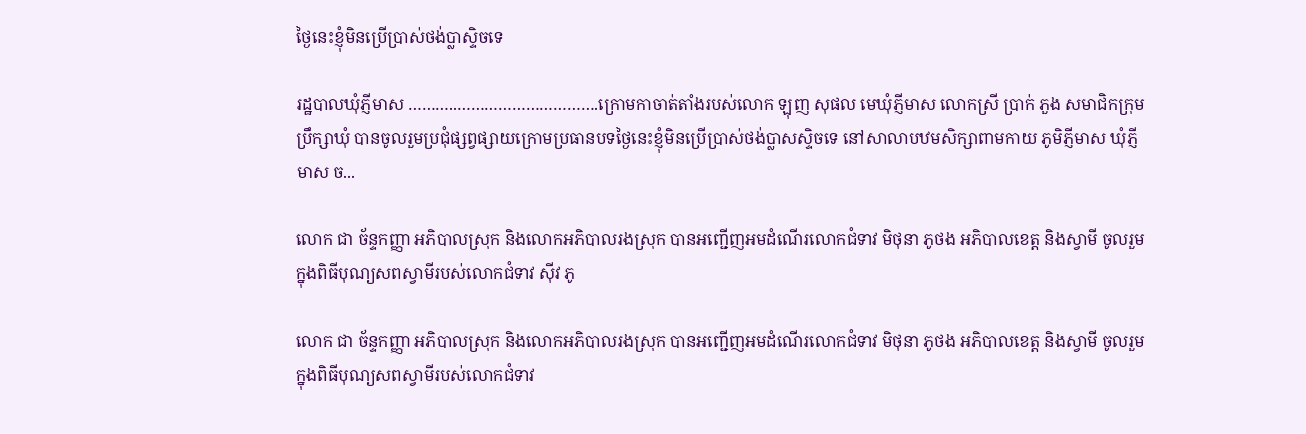ថ្ងៃនេះខ្ញុំមិនប្រើប្រាស់ថង់ប្លាស្ទិចទេ

រដ្ឋបាលឃុំភ្ញីមាស ………..………………………….ក្រោមកាចាត់តាំងរបស់លោក ឡុញ សុផល មេឃុំភ្ញីមាស លោកស្រី ប្រាក់ ភួង សមាជិកក្រុមប្រឹក្សាឃុំ បានចូលរួមប្រជុំផ្សព្វផ្សាយក្រោមប្រធានបទថ្ងៃនេះខ្ញុំមិនប្រើប្រាស់ថង់ប្លាសស្ទិចទេ នៅសាលាបឋមសិក្សាពាមកាយ ភូមិភ្ញីមាស ឃុំភ្ញីមាស ច...

លោក ជា ច័ន្ទកញ្ញា អភិបាលស្រុក និងលោកអភិបាលរងស្រុក បានអញ្ជើញអមដំណើរលោកជំទាវ មិថុនា ភូថង អភិបាលខេត្ត និងស្វាមី ចូលរួមក្នុងពិធីបុណ្យសពស្វាមីរបស់លោកជំទាវ ស៊ីវ ភូ

លោក ជា ច័ន្ទកញ្ញា អភិបាលស្រុក និងលោកអភិបាលរងស្រុក បានអញ្ជើញអមដំណើរលោកជំទាវ មិថុនា ភូថង អភិបាលខេត្ត និងស្វាមី ចូលរួមក្នុងពិធីបុណ្យសពស្វាមីរបស់លោកជំទាវ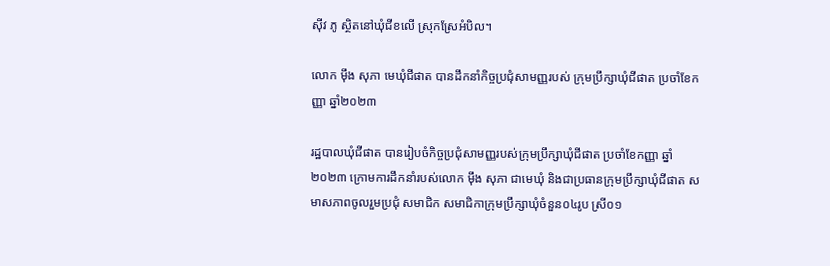ស៊ីវ ភូ ស្ថិតនៅឃុំជីខលើ ស្រុកស្រែអំបិល។

លោក ម៉ឹង សុភា មេឃុំជីផាត បានដឹកនាំកិច្ចប្រជុំសាមញ្ញរបស់ ក្រុមប្រឹក្សាឃុំជីផាត ប្រចាំខែកញ្ញា ឆ្នាំ២០២៣

រដ្ឋបាលឃុំជីផាត បានរៀបចំកិច្ចប្រជុំសាមញ្ញរបស់ក្រុមប្រឹក្សាឃុំជីផាត ប្រចាំខែកញ្ញា ឆ្នាំ២០២៣ ក្រោមការដឹកនាំរបស់លោក ម៉ឹង សុភា ជាមេឃុំ និងជាប្រធានក្រុមប្រឹក្សាឃុំជីផាត សមាសភាពចូលរួមប្រជុំ សមាជិក សមាជិកាក្រុមប្រឹក្សាឃុំចំនួន០៤រូប ស្រី០១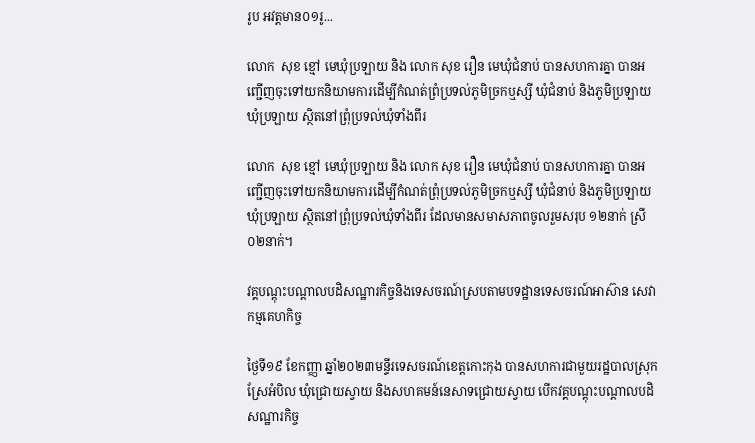រូប អវត្តមាន០១រូ...

លោក  សុខ ខ្មៅ មេឃុំប្រឡាយ និង លោក សុខ រឿន មេឃុំជំនាប់ បានសហការគ្នា បានអញ្ជើញចុះទៅយកនិយាមការដេីម្បីកំណត់ព្រំប្រទល់ភូមិច្រកឬស្សី ឃុំជំនាប់ និងភូមិប្រឡាយ ឃុំប្រឡាយ ស្ថិតនៅព្រុំប្រទល់ឃុំទាំងពីរ

លោក  សុខ ខ្មៅ មេឃុំប្រឡាយ និង លោក សុខ រឿន មេឃុំជំនាប់ បានសហការគ្នា បានអញ្ជើញចុះទៅយកនិយាមការដេីម្បីកំណត់ព្រុំប្រទល់ភូមិច្រកឬស្សី ឃុំជំនាប់ និងភូមិប្រឡាយ ឃុំប្រឡាយ ស្ថិតនៅព្រុំប្រទល់ឃុំទាំងពីរ ដែលមានសមាសភាពចូលរួមសរុប ១២នាក់ ស្រី ០២នាក់។

វគ្គបណ្តុះបណ្តាលបដិសណ្ឋារកិច្ចនិងទេសចរណ៍ស្របតាមបទដ្ឋានទេសចរណ៍អាស៊ាន សេវាកម្មគេហកិច្ច

ថ្ងៃទី១៩ ខែកញ្ញា ឆ្នាំ២០២៣មន្ទីរទេសចរណ៍ខេត្តកោះកុង បានសហការជាមួយរដ្ឋបាលស្រុកស្រែអំបិល ឃុំជ្រោយស្វាយ និងសហគមន៍នេសាទជ្រោយស្វាយ បើកវគ្គបណ្ដុះបណ្តាលបដិសណ្ឋារកិច្ច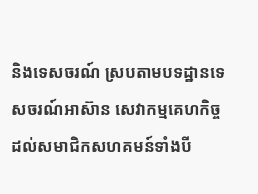និងទេសចរណ៍ ស្របតាមបទដ្ឋានទេសចរណ៍អាស៊ាន សេវាកម្មគេហកិច្ច ដល់សមាជិកសហគមន៍ទាំងបី